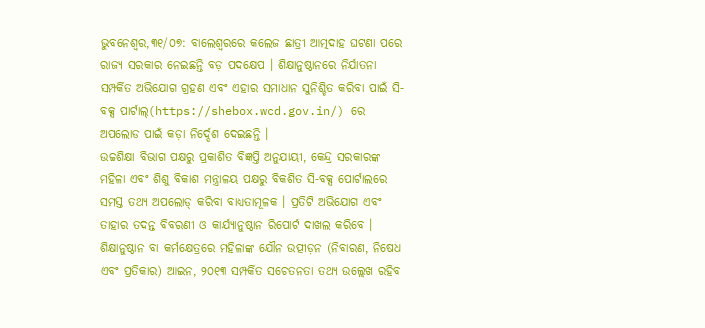ଭୁବନେଶ୍ୱର,୩୧/୦୭: ବାଲେଶ୍ୱରରେ କଲେଜ ଛାତ୍ରୀ ଆତ୍ମଦାହ ଘଟଣା ପରେ ରାଜ୍ୟ ସରକାର ନେଇଛନ୍ତି ବଡ଼ ପଦକ୍ଷେପ । ଶିକ୍ଷାନୁଷ୍ଠାନରେ ନିର୍ଯାତନା ସମ୍ପର୍କିତ ଅଭିଯୋଗ ଗ୍ରହଣ ଏବଂ ଏହାର ସମାଧାନ ସୁନିଶ୍ଚିତ କରିବା ପାଇଁ ସି-ବକ୍ସ ପାର୍ଟାଲ୍(https://shebox.wcd.gov.in/) ରେ ଅପଲୋଡ ପାଇଁ କଡ଼ା ନିର୍ଦ୍ଦେଶ ଦେଇଛନ୍ତି ।
ଉଚ୍ଚଶିକ୍ଷା ବିଭାଗ ପକ୍ଷରୁ ପ୍ରକାଶିତ ବିଜ୍ଞପ୍ତି ଅନୁଯାୟୀ, କେନ୍ଦ୍ର ସରକାରଙ୍କ ମହିଳା ଏବଂ ଶିଶୁ ବିକାଶ ମନ୍ତ୍ରାଳୟ ପକ୍ଷରୁ ବିକଶିତ ସି-ବକ୍ସ ପୋର୍ଟାଲରେ ସମସ୍ତ ତଥ୍ୟ ଅପଲୋଡ୍ କରିବା ବାଧ୍ୟତାମୂଳକ । ପ୍ରତିଟି ଅଭିଯୋଗ ଏବଂ ତାହାର ତଦନ୍ତ ବିବରଣୀ ଓ କାର୍ଯ୍ୟାନୁଷ୍ଠାନ ରିପୋର୍ଟ ଦାଖଲ କରିବେ । ଶିକ୍ଷାନୁଷ୍ଠାନ ବା କର୍ମକ୍ଷେତ୍ରରେ ମହିଳାଙ୍କ ଯୌନ ଉତ୍ପୀଡ଼ନ (ନିବାରଣ, ନିଷେଧ ଏବଂ ପ୍ରତିକାର) ଆଇନ, ୨୦୧୩ ସମ୍ପର୍କିତ ସଚେତନତା ତଥ୍ୟ ଉଲ୍ଲେଖ ରହିବ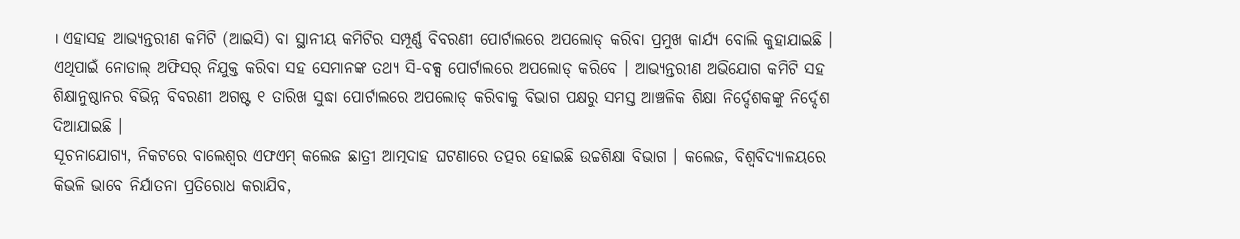। ଏହାସହ ଆଭ୍ୟନ୍ତରୀଣ କମିଟି (ଆଇସି) ବା ସ୍ଥାନୀୟ କମିଟିର ସମ୍ପୂର୍ଣ୍ଣ ବିବରଣୀ ପୋର୍ଟାଲରେ ଅପଲୋଡ୍ କରିବା ପ୍ରମୁଖ କାର୍ଯ୍ୟ ବୋଲି କୁହାଯାଇଛି । ଏଥିପାଇଁ ନୋଡାଲ୍ ଅଫିସର୍ ନିଯୁକ୍ତ କରିବା ସହ ସେମାନଙ୍କ ତଥ୍ୟ ସି-ବକ୍ସ ପୋର୍ଟାଲରେ ଅପଲୋଡ୍ କରିବେ । ଆଭ୍ୟନ୍ତରୀଣ ଅଭିଯୋଗ କମିଟି ସହ ଶିକ୍ଷାନୁଷ୍ଠାନର ବିଭିନ୍ନ ବିବରଣୀ ଅଗଷ୍ଟ ୧ ତାରିଖ ସୁଦ୍ଧା ପୋର୍ଟାଲରେ ଅପଲୋଡ୍ କରିବାକୁ ବିଭାଗ ପକ୍ଷରୁ ସମସ୍ତ ଆଞ୍ଚଳିକ ଶିକ୍ଷା ନିର୍ଦ୍ଦେଶକଙ୍କୁ ନିର୍ଦ୍ଦେଶ ଦିଆଯାଇଛି ।
ସୂଚନାଯୋଗ୍ୟ, ନିକଟରେ ବାଲେଶ୍ୱର ଏଫଏମ୍ କଲେଜ ଛାତ୍ରୀ ଆତ୍ମଦାହ ଘଟଣାରେ ତତ୍ପର ହୋଇଛି ଉଚ୍ଚଶିକ୍ଷା ବିଭାଗ । କଲେଜ, ବିଶ୍ୱବିଦ୍ୟାଳୟରେ କିଭଳି ଭାବେ ନିର୍ଯାତନା ପ୍ରତିରୋଧ କରାଯିବ,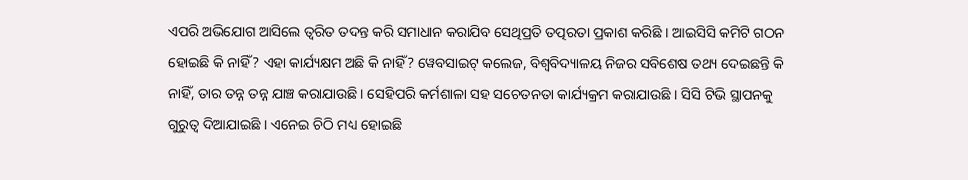ଏପରି ଅଭିଯୋଗ ଆସିଲେ ତ୍ୱରିତ ତଦନ୍ତ କରି ସମାଧାନ କରାଯିବ ସେଥିପ୍ରତି ତତ୍ପରତା ପ୍ରକାଶ କରିଛି । ଆଇସିସି କମିଟି ଗଠନ ହୋଇଛି କି ନାହିଁ? ଏହା କାର୍ଯ୍ୟକ୍ଷମ ଅଛି କି ନାହିଁ? ୱେବସାଇଟ୍ କଲେଜ, ବିଶ୍ୱବିଦ୍ୟାଳୟ ନିଜର ସବିଶେଷ ତଥ୍ୟ ଦେଇଛନ୍ତି କି ନାହିଁ, ତାର ତନ୍ନ ତନ୍ନ ଯାଞ୍ଚ କରାଯାଉଛି । ସେହିପରି କର୍ମଶାଳା ସହ ସଚେତନତା କାର୍ଯ୍ୟକ୍ରମ କରାଯାଉଛି । ସିସି ଟିଭି ସ୍ଥାପନକୁ ଗୁରୁତ୍ୱ ଦିଆଯାଇଛି । ଏନେଇ ଚିଠି ମଧ୍ୟ ହୋଇଛି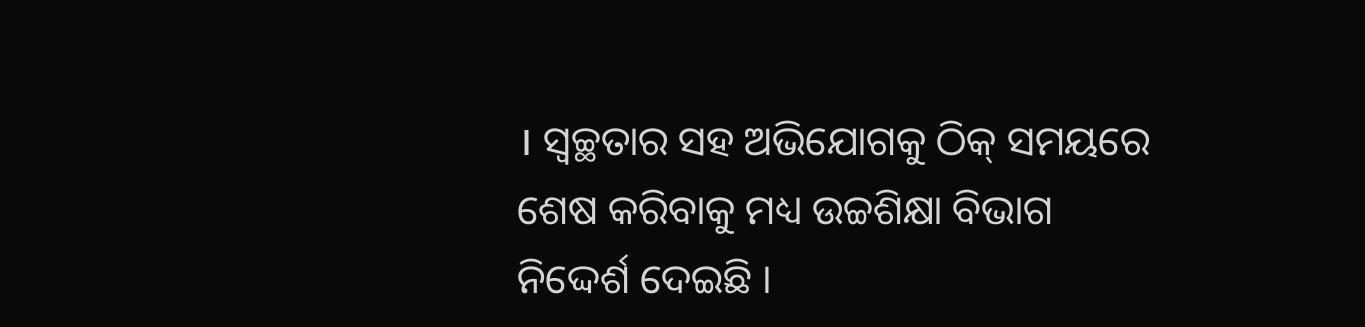। ସ୍ୱଚ୍ଛତାର ସହ ଅଭିଯୋଗକୁ ଠିକ୍ ସମୟରେ ଶେଷ କରିବାକୁ ମଧ୍ୟ ଉଚ୍ଚଶିକ୍ଷା ବିଭାଗ ନିଦ୍ଦେର୍ଶ ଦେଇଛି ।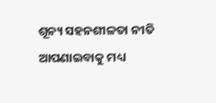ଶୂନ୍ୟ ସହନଶୀଳତା ନୀତି ଆପଣାଇବାକୁ ମଧ୍ୟ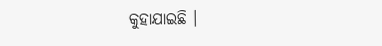କୁହାଯାଇଛି ।